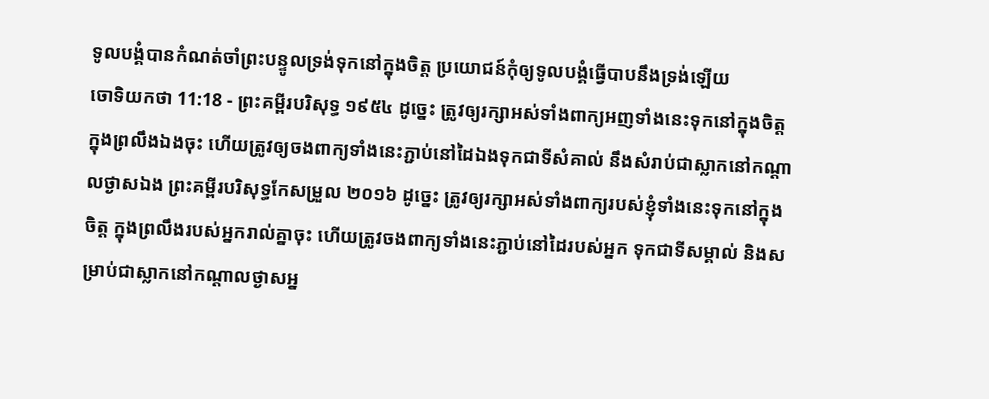ទូលបង្គំបានកំណត់ចាំព្រះបន្ទូលទ្រង់ទុកនៅក្នុងចិត្ត ប្រយោជន៍កុំឲ្យទូលបង្គំធ្វើបាបនឹងទ្រង់ឡើយ
ចោទិយកថា 11:18 - ព្រះគម្ពីរបរិសុទ្ធ ១៩៥៤ ដូច្នេះ ត្រូវឲ្យរក្សាអស់ទាំងពាក្យអញទាំងនេះទុកនៅក្នុងចិត្ត ក្នុងព្រលឹងឯងចុះ ហើយត្រូវឲ្យចងពាក្យទាំងនេះភ្ជាប់នៅដៃឯងទុកជាទីសំគាល់ នឹងសំរាប់ជាស្លាកនៅកណ្តាលថ្ងាសឯង ព្រះគម្ពីរបរិសុទ្ធកែសម្រួល ២០១៦ ដូច្នេះ ត្រូវឲ្យរក្សាអស់ទាំងពាក្យរបស់ខ្ញុំទាំងនេះទុកនៅក្នុងចិត្ត ក្នុងព្រលឹងរបស់អ្នករាល់គ្នាចុះ ហើយត្រូវចងពាក្យទាំងនេះភ្ជាប់នៅដៃរបស់អ្នក ទុកជាទីសម្គាល់ និងសម្រាប់ជាស្លាកនៅកណ្ដាលថ្ងាសអ្ន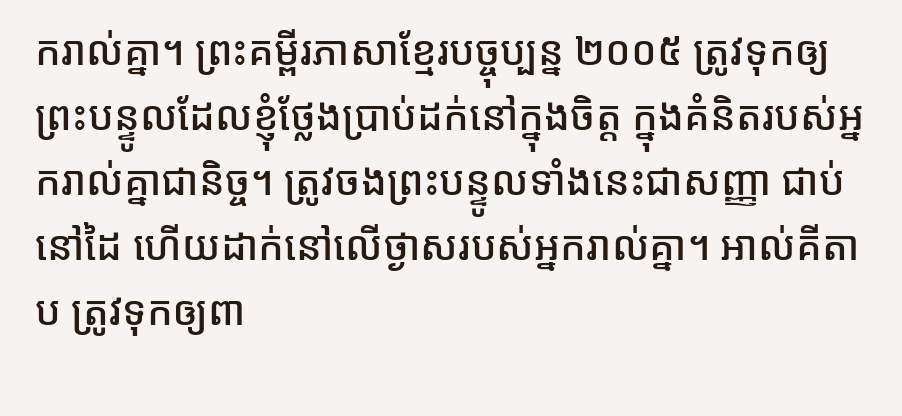ករាល់គ្នា។ ព្រះគម្ពីរភាសាខ្មែរបច្ចុប្បន្ន ២០០៥ ត្រូវទុកឲ្យព្រះបន្ទូលដែលខ្ញុំថ្លែងប្រាប់ដក់នៅក្នុងចិត្ត ក្នុងគំនិតរបស់អ្នករាល់គ្នាជានិច្ច។ ត្រូវចងព្រះបន្ទូលទាំងនេះជាសញ្ញា ជាប់នៅដៃ ហើយដាក់នៅលើថ្ងាសរបស់អ្នករាល់គ្នា។ អាល់គីតាប ត្រូវទុកឲ្យពា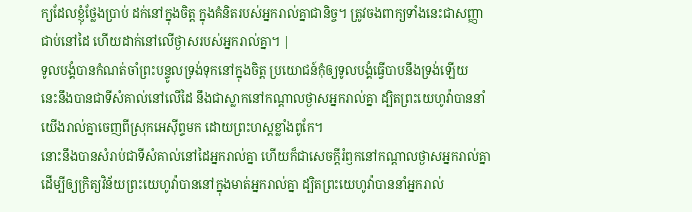ក្យដែលខ្ញុំថ្លែងប្រាប់ ដក់នៅក្នុងចិត្ត ក្នុងគំនិតរបស់អ្នករាល់គ្នាជានិច្ច។ ត្រូវចងពាក្យទាំងនេះជាសញ្ញា ជាប់នៅដៃ ហើយដាក់នៅលើថ្ងាសរបស់អ្នករាល់គ្នា។ |
ទូលបង្គំបានកំណត់ចាំព្រះបន្ទូលទ្រង់ទុកនៅក្នុងចិត្ត ប្រយោជន៍កុំឲ្យទូលបង្គំធ្វើបាបនឹងទ្រង់ឡើយ
នេះនឹងបានជាទីសំគាល់នៅលើដៃ នឹងជាស្លាកនៅកណ្តាលថ្ងាសអ្នករាល់គ្នា ដ្បិតព្រះយេហូវ៉ាបាននាំយើងរាល់គ្នាចេញពីស្រុកអេស៊ីព្ទមក ដោយព្រះហស្តខ្លាំងពូកែ។
នោះនឹងបានសំរាប់ជាទីសំគាល់នៅដៃអ្នករាល់គ្នា ហើយក៏ជាសេចក្ដីរំឭកនៅកណ្តាលថ្ងាសអ្នករាល់គ្នា ដើម្បីឲ្យក្រិត្យវិន័យព្រះយេហូវ៉ាបាននៅក្នុងមាត់អ្នករាល់គ្នា ដ្បិតព្រះយេហូវ៉ាបាននាំអ្នករាល់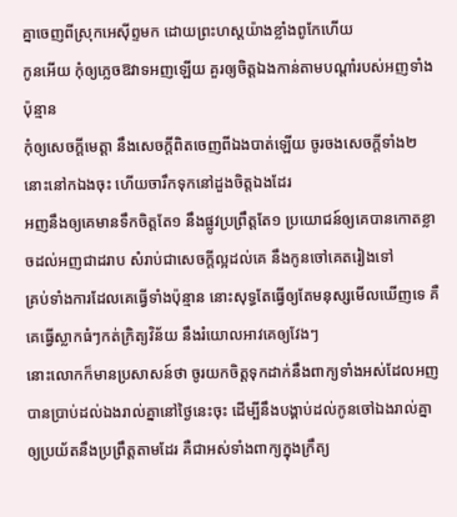គ្នាចេញពីស្រុកអេស៊ីព្ទមក ដោយព្រះហស្តយ៉ាងខ្លាំងពូកែហើយ
កូនអើយ កុំឲ្យភ្លេចឱវាទអញឡើយ គួរឲ្យចិត្តឯងកាន់តាមបណ្តាំរបស់អញទាំងប៉ុន្មាន
កុំឲ្យសេចក្ដីមេត្តា នឹងសេចក្ដីពិតចេញពីឯងបាត់ឡើយ ចូរចងសេចក្ដីទាំង២នោះនៅកឯងចុះ ហើយចារឹកទុកនៅដួងចិត្តឯងដែរ
អញនឹងឲ្យគេមានទឹកចិត្តតែ១ នឹងផ្លូវប្រព្រឹត្តតែ១ ប្រយោជន៍ឲ្យគេបានកោតខ្លាចដល់អញជាដរាប សំរាប់ជាសេចក្ដីល្អដល់គេ នឹងកូនចៅគេតរៀងទៅ
គ្រប់ទាំងការដែលគេធ្វើទាំងប៉ុន្មាន នោះសុទ្ធតែធ្វើឲ្យតែមនុស្សមើលឃើញទេ គឺគេធ្វើស្លាកធំៗកត់ក្រិត្យវិន័យ នឹងរំយោលអាវគេឲ្យវែងៗ
នោះលោកក៏មានប្រសាសន៍ថា ចូរយកចិត្តទុកដាក់នឹងពាក្យទាំងអស់ដែលអញបានប្រាប់ដល់ឯងរាល់គ្នានៅថ្ងៃនេះចុះ ដើម្បីនឹងបង្គាប់ដល់កូនចៅឯងរាល់គ្នា ឲ្យប្រយ័តនឹងប្រព្រឹត្តតាមដែរ គឺជាអស់ទាំងពាក្យក្នុងក្រឹត្យ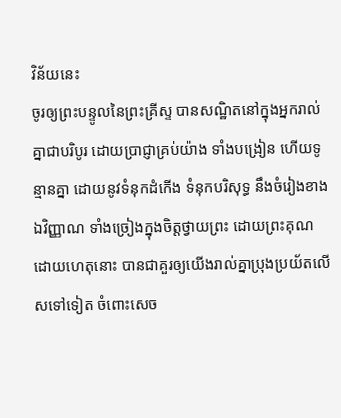វិន័យនេះ
ចូរឲ្យព្រះបន្ទូលនៃព្រះគ្រីស្ទ បានសណ្ឋិតនៅក្នុងអ្នករាល់គ្នាជាបរិបូរ ដោយប្រាជ្ញាគ្រប់យ៉ាង ទាំងបង្រៀន ហើយទូន្មានគ្នា ដោយនូវទំនុកដំកើង ទំនុកបរិសុទ្ធ នឹងចំរៀងខាងឯវិញ្ញាណ ទាំងច្រៀងក្នុងចិត្តថ្វាយព្រះ ដោយព្រះគុណ
ដោយហេតុនោះ បានជាគួរឲ្យយើងរាល់គ្នាប្រុងប្រយ័តលើសទៅទៀត ចំពោះសេច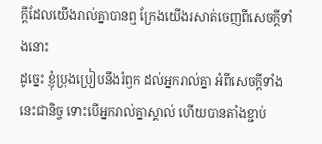ក្ដីដែលយើងរាល់គ្នាបានឮ ក្រែងយើងរសាត់ចេញពីសេចក្ដីទាំងនោះ
ដូច្នេះ ខ្ញុំប្រុងប្រៀបនឹងរំឭក ដល់អ្នករាល់គ្នា អំពីសេចក្ដីទាំងនេះជានិច្ច ទោះបើអ្នករាល់គ្នាស្គាល់ ហើយបានតាំងខ្ជាប់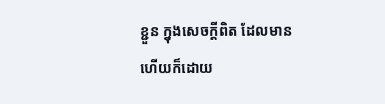ខ្ជួន ក្នុងសេចក្ដីពិត ដែលមានហើយក៏ដោយ